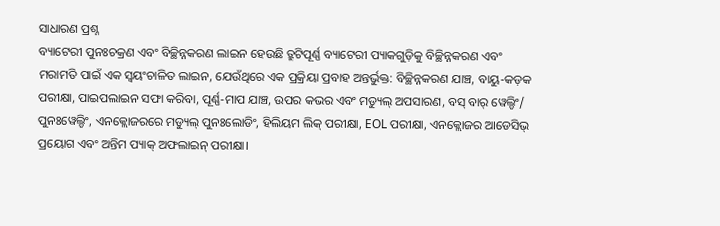ସାଧାରଣ ପ୍ରଶ୍ନ
ବ୍ୟାଟେରୀ ପୁନଃଚକ୍ରଣ ଏବଂ ବିଚ୍ଛିନ୍ନକରଣ ଲାଇନ ହେଉଛି ତ୍ରୁଟିପୂର୍ଣ୍ଣ ବ୍ୟାଟେରୀ ପ୍ୟାକଗୁଡ଼ିକୁ ବିଚ୍ଛିନ୍ନକରଣ ଏବଂ ମରାମତି ପାଇଁ ଏକ ସ୍ୱୟଂଚାଳିତ ଲାଇନ, ଯେଉଁଥିରେ ଏକ ପ୍ରକ୍ରିୟା ପ୍ରବାହ ଅନ୍ତର୍ଭୁକ୍ତ: ବିଚ୍ଛିନ୍ନକରଣ ଯାଞ୍ଚ, ବାୟୁ-କଡ଼କ ପରୀକ୍ଷା, ପାଇପଲାଇନ ସଫା କରିବା, ପୂର୍ଣ୍ଣ-ମାପ ଯାଞ୍ଚ, ଉପର କଭର ଏବଂ ମଡ୍ୟୁଲ୍ ଅପସାରଣ, ବସ୍ ବାର୍ ୱେଲ୍ଡିଂ/ ପୁନଃୱେଲ୍ଡିଂ, ଏନକ୍ଲୋଜରରେ ମଡ୍ୟୁଲ୍ ପୁନଃଲୋଡିଂ, ହିଲିୟମ ଲିକ୍ ପରୀକ୍ଷା, EOL ପରୀକ୍ଷା, ଏନକ୍ଲୋଜର ଆଡେସିଭ୍ ପ୍ରୟୋଗ ଏବଂ ଅନ୍ତିମ ପ୍ୟାକ୍ ଅଫଲାଇନ୍ ପରୀକ୍ଷା।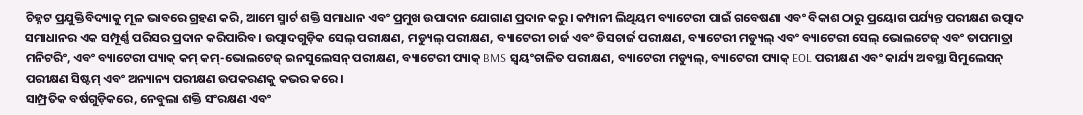ଚିହ୍ନଟ ପ୍ରଯୁକ୍ତିବିଦ୍ୟାକୁ ମୂଳ ଭାବରେ ଗ୍ରହଣ କରି, ଆମେ ସ୍ମାର୍ଟ ଶକ୍ତି ସମାଧାନ ଏବଂ ପ୍ରମୁଖ ଉପାଦାନ ଯୋଗାଣ ପ୍ରଦାନ କରୁ। କମ୍ପାନୀ ଲିଥିୟମ ବ୍ୟାଟେରୀ ପାଇଁ ଗବେଷଣା ଏବଂ ବିକାଶ ଠାରୁ ପ୍ରୟୋଗ ପର୍ଯ୍ୟନ୍ତ ପରୀକ୍ଷଣ ଉତ୍ପାଦ ସମାଧାନର ଏକ ସମ୍ପୂର୍ଣ୍ଣ ପରିସର ପ୍ରଦାନ କରିପାରିବ। ଉତ୍ପାଦଗୁଡ଼ିକ ସେଲ୍ ପରୀକ୍ଷଣ, ମଡ୍ୟୁଲ୍ ପରୀକ୍ଷଣ, ବ୍ୟାଟେରୀ ଚାର୍ଜ ଏବଂ ଡିସଚାର୍ଜ ପରୀକ୍ଷଣ, ବ୍ୟାଟେରୀ ମଡ୍ୟୁଲ୍ ଏବଂ ବ୍ୟାଟେରୀ ସେଲ୍ ଭୋଲଟେଜ୍ ଏବଂ ତାପମାତ୍ରା ମନିଟରିଂ, ଏବଂ ବ୍ୟାଟେରୀ ପ୍ୟାକ୍ କମ୍ କମ୍-ଭୋଲଟେଜ୍ ଇନସୁଲେସନ୍ ପରୀକ୍ଷଣ, ବ୍ୟାଟେରୀ ପ୍ୟାକ୍ BMS ସ୍ୱୟଂଚାଳିତ ପରୀକ୍ଷଣ, ବ୍ୟାଟେରୀ ମଡ୍ୟୁଲ୍, ବ୍ୟାଟେରୀ ପ୍ୟାକ୍ EOL ପରୀକ୍ଷଣ ଏବଂ କାର୍ଯ୍ୟ ଅବସ୍ଥା ସିମୁଲେସନ୍ ପରୀକ୍ଷଣ ସିଷ୍ଟମ୍ ଏବଂ ଅନ୍ୟାନ୍ୟ ପରୀକ୍ଷଣ ଉପକରଣକୁ କଭର କରେ।
ସାମ୍ପ୍ରତିକ ବର୍ଷଗୁଡ଼ିକରେ, ନେବୁଲା ଶକ୍ତି ସଂରକ୍ଷଣ ଏବଂ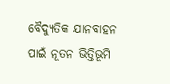ବୈଦ୍ୟୁତିକ ଯାନବାହନ ପାଇଁ ନୂତନ ଭିତ୍ତିଭୂମି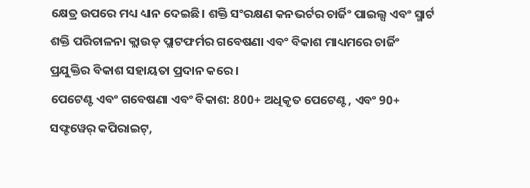କ୍ଷେତ୍ର ଉପରେ ମଧ୍ୟ ଧ୍ୟାନ ଦେଇଛି। ଶକ୍ତି ସଂରକ୍ଷଣ କନଭର୍ଟର ଚାର୍ଜିଂ ପାଇଲ୍ସ ଏବଂ ସ୍ମାର୍ଟ ଶକ୍ତି ପରିଚାଳନା କ୍ଲାଉଡ୍ ପ୍ଲାଟଫର୍ମର ଗବେଷଣା ଏବଂ ବିକାଶ ମାଧ୍ୟମରେ ଚାର୍ଜିଂ ପ୍ରଯୁକ୍ତିର ବିକାଶ ସହାୟତା ପ୍ରଦାନ କରେ।
ପେଟେଣ୍ଟ ଏବଂ ଗବେଷଣା ଏବଂ ବିକାଶ: 800+ ଅଧିକୃତ ପେଟେଣ୍ଟ, ଏବଂ 90+ ସଫ୍ଟୱେର୍ କପିରାଇଟ୍,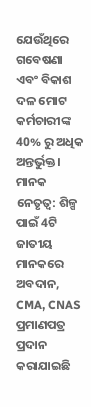ଯେଉଁଥିରେ ଗବେଷଣା ଏବଂ ବିକାଶ ଦଳ ମୋଟ କର୍ମଚାରୀଙ୍କ 40% ରୁ ଅଧିକ ଅନ୍ତର୍ଭୁକ୍ତ।
ମାନକ ନେତୃତ୍ୱ: ଶିଳ୍ପ ପାଇଁ 4ଟି ଜାତୀୟ ମାନକରେ ଅବଦାନ, CMA, CNAS ପ୍ରମାଣପତ୍ର ପ୍ରଦାନ କରାଯାଇଛି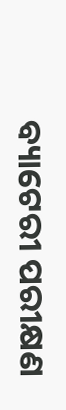ବ୍ୟାଟେରୀ ପରୀକ୍ଷଣ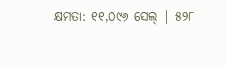କ୍ଷମତା: ୧୧,୦୯୬ ସେଲ୍ | ୫୨୮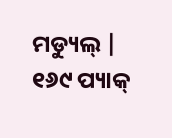ମଡ୍ୟୁଲ୍ | ୧୬୯ ପ୍ୟାକ୍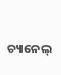ଚ୍ୟାନେଲ୍